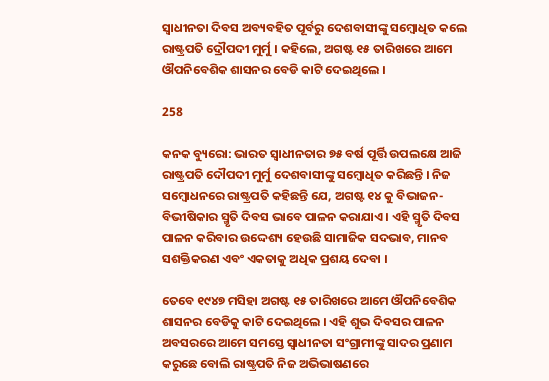ସ୍ୱାଧୀନତା ଦିବସ ଅବ୍ୟବହିତ ପୂର୍ବରୁ ଦେଶବାସୀଙ୍କୁ ସମ୍ବୋଧିତ କଲେ ରାଷ୍ଟ୍ରପତି ଦ୍ରୌପଦୀ ମୁର୍ମୁ । କହିଲେ, ଅଗଷ୍ଟ ୧୫ ତାରିଖରେ ଆମେ ଔପନିବେଶିକ ଶାସନର ବେଡି କାଟି ଦେଇଥିଲେ ।

258

କନକ ବ୍ୟୁରୋ: ଭାରତ ସ୍ୱାଧୀନତାର ୭୫ ବର୍ଷ ପୂର୍ତ୍ତି ଉପଲକ୍ଷେ ଆଜି ରାଷ୍ଟ୍ରପତି ଦୌପଦୀ ମୁର୍ମୁ ଦେଶବାସୀଙ୍କୁ ସମ୍ବୋଧିତ କରିଛନ୍ତି । ନିଜ ସମ୍ବୋଧନରେ ରାଷ୍ଟ୍ରପତି କହିଛନ୍ତି ଯେ, ଅଗଷ୍ଟ ୧୪ କୁ ବିଭାଜନ-ବିଭୀଷିକାର ସ୍ମୃତି ଦିବସ ଭାବେ ପାଳନ କରାଯାଏ । ଏହି ସ୍ମୃତି ଦିବସ ପାଳନ କରିବାର ଉଦ୍ଦେଶ୍ୟ ହେଉଛି ସାମାଜିକ ସଦଭାବ, ମାନବ ସଶକ୍ତିକରଣ ଏବଂ ଏକତାକୁ ଅଧିକ ପ୍ରଶୟ ଦେବା ।

ତେବେ ୧୯୪୭ ମସିହା ଅଗଷ୍ଟ ୧୫ ତାରିଖରେ ଆମେ ଔପନିବେଶିକ ଶାସନର ବେଡିକୁ କାଟି ଦେଇଥିଲେ । ଏହି ଶୁଭ ଦିବସର ପାଳନ ଅବସରରେ ଆମେ ସମସ୍ତେ ସ୍ୱାଧୀନତା ସଂଗ୍ରାମୀଙ୍କୁ ସାଦର ପ୍ରଣାମ କରୁଛେ ବୋଲି ରାଷ୍ଟ୍ରପତି ନିଜ ଅଭିଭାଷଣରେ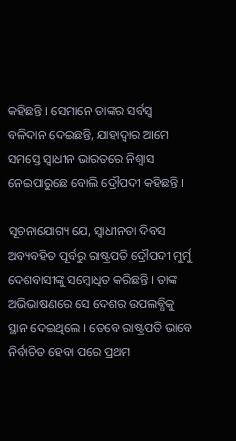କହିଛନ୍ତି । ସେମାନେ ତାଙ୍କର ସର୍ବସ୍ୱ ବଳିଦାନ ଦେଇଛନ୍ତି, ଯାହାଦ୍ୱାର ଆମେ ସମସ୍ତେ ସ୍ୱାଧୀନ ଭାରତରେ ନିଶ୍ୱାସ ନେଇପାରୁଛେ ବୋଲି ଦ୍ରୌପଦୀ କହିଛନ୍ତି ।

ସୂଚନାଯୋଗ୍ୟ ଯେ, ସ୍ୱାଧୀନତା ଦିବସ ଅବ୍ୟବହିତ ପୂର୍ବରୁ ରାଷ୍ଟ୍ରପତି ଦ୍ରୌପଦୀ ମୁର୍ମୁ ଦେଶବାସୀଙ୍କୁ ସମ୍ବୋଧିତ କରିଛନ୍ତି । ତାଙ୍କ ଅଭିଭାଷଣରେ ସେ ଦେଶର ଉପଲବ୍ଧିକୁ ସ୍ଥାନ ଦେଇଥିଲେ । ତେବେ ରାଷ୍ଟ୍ରପତି ଭାବେ ନିର୍ବାଚିତ ହେବା ପରେ ପ୍ରଥମ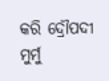କରି ଦ୍ରୌପଦୀ ମୁର୍ମୁ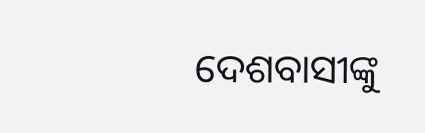ଦେଶବାସୀଙ୍କୁ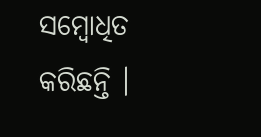ସମ୍ବୋଧିତ କରିଛନ୍ତି ।